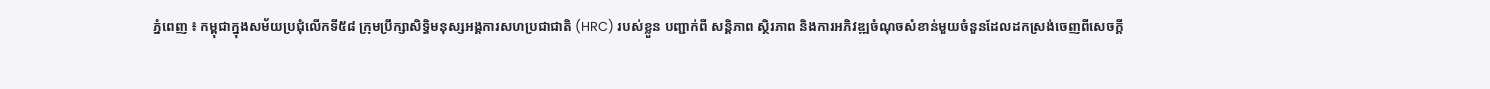ភ្នំពេញ ៖ កម្ពុជាក្នុងសម័យប្រជុំលើកទី៥៨ ក្រុមប្រឹក្សាសិទ្ធិមនុស្សអង្គការសហប្រជាជាតិ (HRC) របស់ខ្លួន បញ្ជាក់ពី សន្តិភាព ស្ថិរភាព និងការអភិវឌ្ឍចំណុចសំខាន់មួយចំនួនដែលដកស្រង់ចេញពីសេចក្តី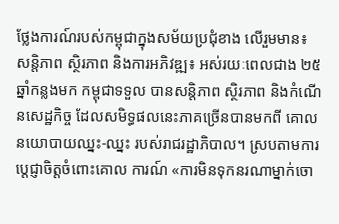ថ្លែងការណ៍របស់កម្ពុជាក្នុងសម័យប្រជុំខាង លើរួមមាន៖
សន្តិភាព ស្ថិរភាព និងការអភិវឌ្ឍ៖ អស់រយៈពេលជាង ២៥ឆ្នាំកន្លងមក កម្ពុជាទទួល បានសន្តិភាព ស្ថិរភាព និងកំណើនសេដ្ឋកិច្ច ដែលសមិទ្ធផលនេះភាគច្រើនបានមកពី គោលនយោបាយឈ្នះ-ឈ្នះ របស់រាជរដ្ឋាភិបាល។ ស្របតាមការប្តេជ្ញាចិត្តចំពោះគោល ការណ៍ «ការមិនទុកនរណាម្នាក់ចោ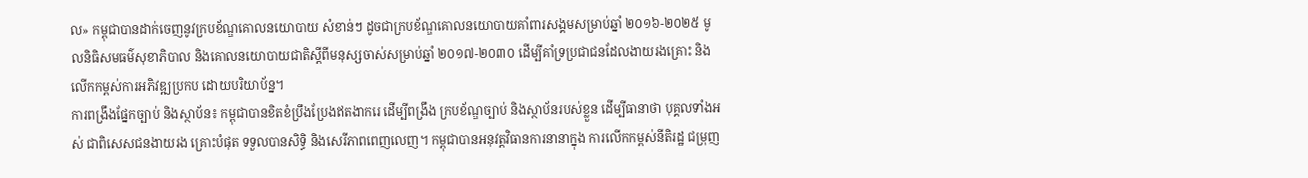ល» កម្ពុជាបានដាក់ចេញនូវក្របខ័ណ្ឌគោលនយោបាយ សំខាន់ៗ ដូចជាក្របខ័ណ្ឌគោលនយោបាយគាំពារសង្គមសម្រាប់ឆ្នាំ ២០១៦-២០២៥ មូលនិធិសមធម៌សុខាភិបាល និងគោលនយោបាយជាតិស្តីពីមនុស្សចាស់សម្រាប់ឆ្នាំ ២០១៧-២០៣០ ដើម្បីគាំទ្រប្រជាជនដែលងាយរងគ្រោះ និងលើកកម្ពស់ការអភិវឌ្ឍប្រកប ដោយបរិយាប័ន្ន។
ការពង្រឹងផ្នែកច្បាប់ និងស្ថាប័ន៖ កម្ពុជាបានខិតខំប្រឹងប្រែងឥតងាករេ ដើម្បីពង្រឹង ក្របខ័ណ្ឌច្បាប់ និងស្ថាប័នរបស់ខ្លួន ដើម្បីធានាថា បុគ្គលទាំងអស់ ជាពិសេសជនងាយរង គ្រោះបំផុត ទទួលបានសិទ្ធិ និងសេរីភាពពេញលេញ។ កម្ពុជាបានអនុវត្តវិធានការនានាក្នុង ការលើកកម្ពស់នីតិរដ្ឋ ជម្រុញ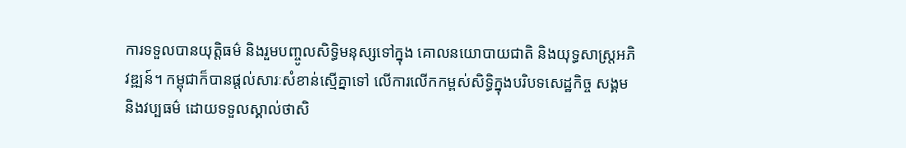ការទទួលបានយុត្តិធម៌ និងរួមបញ្ចូលសិទ្ធិមនុស្សទៅក្នុង គោលនយោបាយជាតិ និងយុទ្ធសាស្ត្រអភិវឌ្ឍន៍។ កម្ពុជាក៏បានផ្តល់សារៈសំខាន់ស្មើគ្នាទៅ លើការលើកកម្ពស់សិទ្ធិក្នុងបរិបទសេដ្ឋកិច្ច សង្គម និងវប្បធម៌ ដោយទទួលស្គាល់ថាសិ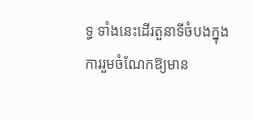ទ្ធ ទាំងនេះដើរតួនាទីចំបងក្នុងការរួមចំណែកឱ្យមាន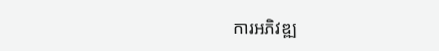ការអភិវឌ្ឍ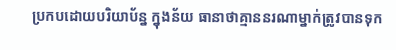ប្រកបដោយបរិយាប័ន្ន ក្នុងន័យ ធានាថាគ្មាននរណាម្នាក់ត្រូវបានទុក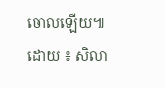ចោលឡើយ៕
ដោយ ៖ សិលា